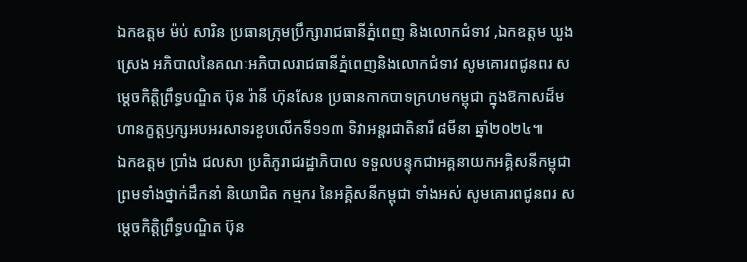ឯកឧត្តម ម៉ប់ សារិន ប្រធានក្រុមប្រឹក្សារាជធានីភ្នំពេញ និងលោកជំទាវ ,ឯកឧត្តម ឃួង ស្រេង អភិបាលនៃគណៈអភិបាលរាជធានីភ្នំពេញនិងលោកជំទាវ សូមគោរពជូនពរ សម្ដេចកិត្តិព្រឹទ្ធបណ្ឌិត ប៊ុន រ៉ានី ហ៊ុនសែន ប្រធានកាកបាទក្រហមកម្ពុជា ក្នុងឱកាសដ៏មហានក្ខត្តឫក្សអបអរសាទរខួបលើកទី១១៣ ទិវាអន្តរជាតិនារី ៨មីនា ឆ្នាំ២០២៤៕
ឯកឧត្តម ប្រាំង ជលសា ប្រតិភូរាជរដ្ឋាភិបាល ទទួលបន្ទុកជាអគ្គនាយកអគ្គិសនីកម្ពុជា ព្រមទាំងថ្នាក់ដឹកនាំ និយោជិត កម្មករ នៃអគ្គិសនីកម្ពុជា ទាំងអស់ សូមគោរពជូនពរ សម្ដេចកិត្តិព្រឹទ្ធបណ្ឌិត ប៊ុន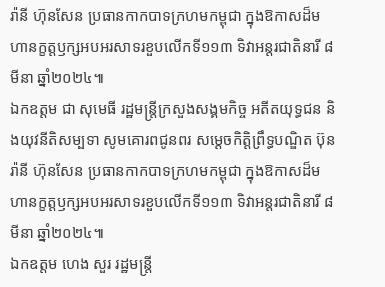រ៉ានី ហ៊ុនសែន ប្រធានកាកបាទក្រហមកម្ពុជា ក្នុងឱកាសដ៏មហានក្ខត្តឫក្សអបអរសាទរខួបលើកទី១១៣ ទិវាអន្តរជាតិនារី ៨មីនា ឆ្នាំ២០២៤៕
ឯកឧត្តម ជា សុមេធី រដ្ឋមន្ត្រីក្រសួងសង្គមកិច្ច អតីតយុទ្ធជន និងយុវនីតិសម្បទា សូមគោរពជូនពរ សម្ដេចកិត្តិព្រឹទ្ធបណ្ឌិត ប៊ុន រ៉ានី ហ៊ុនសែន ប្រធានកាកបាទក្រហមកម្ពុជា ក្នុងឱកាសដ៏មហានក្ខត្តឫក្សអបអរសាទរខួបលើកទី១១៣ ទិវាអន្តរជាតិនារី ៨មីនា ឆ្នាំ២០២៤៕
ឯកឧត្តម ហេង សួរ រដ្ឋមន្ត្រី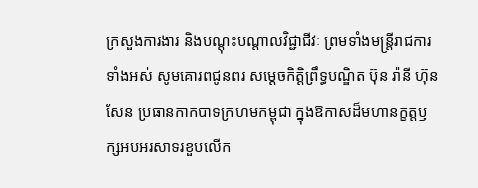ក្រសួងការងារ និងបណ្ដុះបណ្តាលវិជ្ជាជីវៈ ព្រមទាំងមន្ត្រីរាជការទាំងអស់ សូមគោរពជូនពរ សម្ដេចកិត្តិព្រឹទ្ធបណ្ឌិត ប៊ុន រ៉ានី ហ៊ុនសែន ប្រធានកាកបាទក្រហមកម្ពុជា ក្នុងឱកាសដ៏មហានក្ខត្តឫក្សអបអរសាទរខួបលើក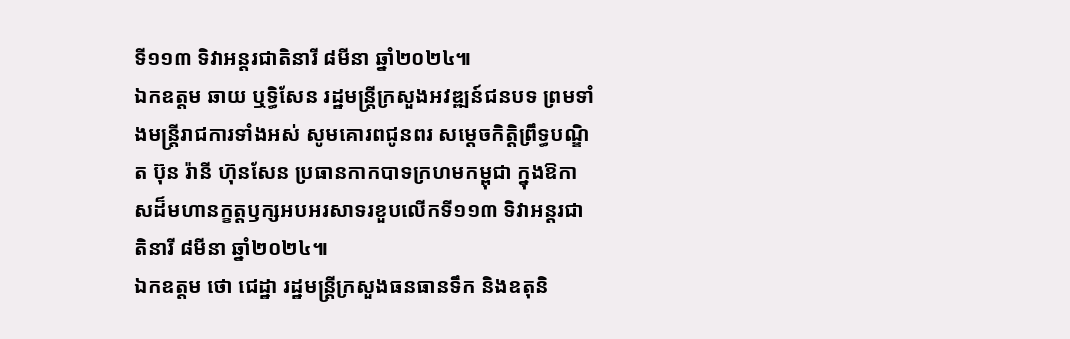ទី១១៣ ទិវាអន្តរជាតិនារី ៨មីនា ឆ្នាំ២០២៤៕
ឯកឧត្តម ឆាយ ឬទ្ធិសែន រដ្ឋមន្ត្រីក្រសួងអវឌ្ឍន៍ជនបទ ព្រមទាំងមន្ត្រីរាជការទាំងអស់ សូមគោរពជូនពរ សម្ដេចកិត្តិព្រឹទ្ធបណ្ឌិត ប៊ុន រ៉ានី ហ៊ុនសែន ប្រធានកាកបាទក្រហមកម្ពុជា ក្នុងឱកាសដ៏មហានក្ខត្តឫក្សអបអរសាទរខួបលើកទី១១៣ ទិវាអន្តរជាតិនារី ៨មីនា ឆ្នាំ២០២៤៕
ឯកឧត្តម ថោ ជេដ្ឋា រដ្ឋមន្រ្តីក្រសួងធនធានទឹក និងឧតុនិ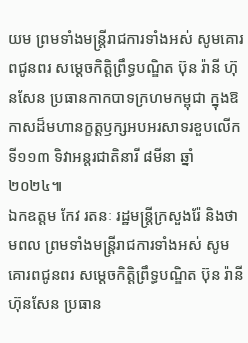យម ព្រមទាំងមន្ត្រីរាជការទាំងអស់ សូមគោរពជូនពរ សម្ដេចកិត្តិព្រឹទ្ធបណ្ឌិត ប៊ុន រ៉ានី ហ៊ុនសែន ប្រធានកាកបាទក្រហមកម្ពុជា ក្នុងឱកាសដ៏មហានក្ខត្តឫក្សអបអរសាទរខួបលើកទី១១៣ ទិវាអន្តរជាតិនារី ៨មីនា ឆ្នាំ២០២៤៕
ឯកឧត្តម កែវ រតនៈ រដ្ឋមន្រ្តីក្រសួងរ៉ែ និងថាមពល ព្រមទាំងមន្ត្រីរាជការទាំងអស់ សូមគោរពជូនពរ សម្ដេចកិត្តិព្រឹទ្ធបណ្ឌិត ប៊ុន រ៉ានី ហ៊ុនសែន ប្រធាន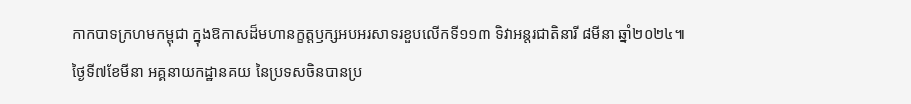កាកបាទក្រហមកម្ពុជា ក្នុងឱកាសដ៏មហានក្ខត្តឫក្សអបអរសាទរខួបលើកទី១១៣ ទិវាអន្តរជាតិនារី ៨មីនា ឆ្នាំ២០២៤៕
ថ្ងៃទី៧ខែមីនា អគ្គនាយកដ្ឋានគយ នៃប្រទសចិនបានប្រ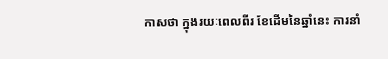កាសថា ក្នុងរយៈពេលពីរ ខែដើមនៃឆ្នាំនេះ ការនាំ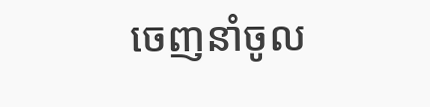ចេញនាំចូល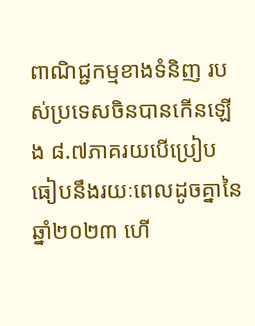ពាណិជ្ជកម្មខាងទំនិញ របស់ប្រទេសចិនបានកើនឡើង ៨.៧ភាគរយបើប្រៀបធៀបនឹងរយៈពេលដូចគ្នានៃឆ្នាំ២០២៣ ហើ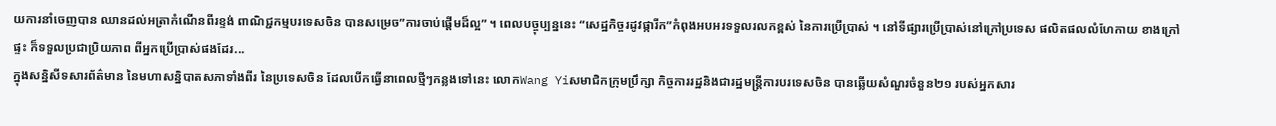យការនាំចេញបាន ឈានដល់អត្រាកំណើនពីរខ្ទង់ ពាណិជ្ជកម្មបរទេសចិន បានសម្រេច”ការចាប់ផ្តើមដ៏ល្អ” ។ ពេលបច្ចុប្បន្ននេះ “សេដ្ឋកិច្ចរដូវផ្ការីក”កំពុងអបអរទទួលរលកខ្ពស់ នៃការប្រើប្រាស់ ។ នៅទីផ្សារប្រើប្រាស់នៅក្រៅប្រទេស ផលិតផលលំហែកាយ ខាងក្រៅផ្ទះ ក៏ទទួលប្រជាប្រិយភាព ពីអ្នកប្រើប្រាស់ផងដែរ...
ក្នុងសន្និសីទសារព័ត៌មាន នៃមហាសន្និបាតសភាទាំងពីរ នៃប្រទេសចិន ដែលបើកធ្វើនាពេលថ្មីៗកន្លងទៅនេះ លោកWang Yiសមាជិកក្រុមប្រឹក្សា កិច្ចការរដ្ឋនិងជារដ្ឋមន្ត្រីការបរទេសចិន បានឆ្លើយសំណួរចំនួន២១ របស់អ្នកសារ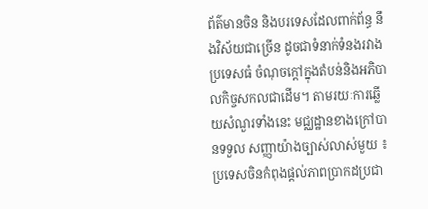ព័ត៌មានចិន និងបរទេសដែលពាក់ព័ន្ធ នឹងវិស័យជាច្រើន ដូចជាទំនាក់ទំនងរវាងប្រទេសធំ ចំណុចក្តៅក្នុងតំបន់និងអភិបាលកិច្ចសកលជាដើម។ តាមរយៈការឆ្លើយសំណួរទាំងនេះ មជ្ឈដ្ឋានខាងក្រៅបានទទួល សញ្ញាយ៉ាងច្បាស់លាស់មួយ ៖ ប្រទេសចិនកំពុងផ្តល់ភាពប្រាកដប្រជា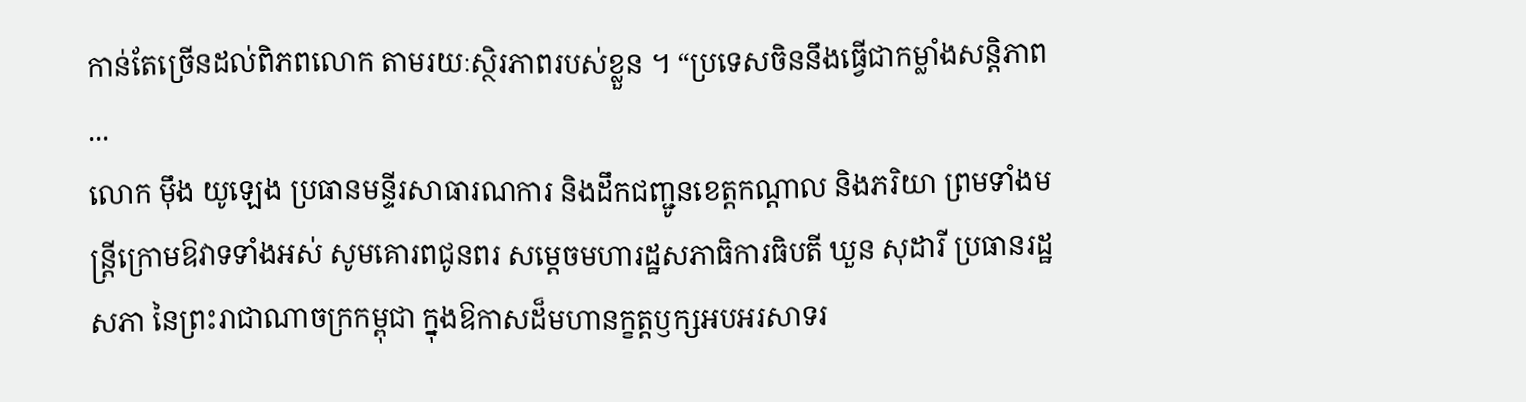កាន់តែច្រើនដល់ពិភពលោក តាមរយៈស្ថិរភាពរបស់ខ្លួន ។ “ប្រទេសចិននឹងធ្វើជាកម្លាំងសន្តិភាព ...
លោក ម៉ឹង យូឡេង ប្រធានមន្ទីរសាធារណការ និងដឹកជញ្ជូនខេត្តកណ្តាល និងភរិយា ព្រមទាំងមន្ត្រីក្រោមឱវាទទាំងអស់ សូមគោរពជូនពរ សម្ដេចមហារដ្ឋសភាធិការធិបតី ឃួន សុដារី ប្រធានរដ្ឋសភា នៃព្រះរាជាណាចក្រកម្ពុជា ក្នុងឱកាសដ៏មហានក្ខត្តឫក្សអបអរសាទរ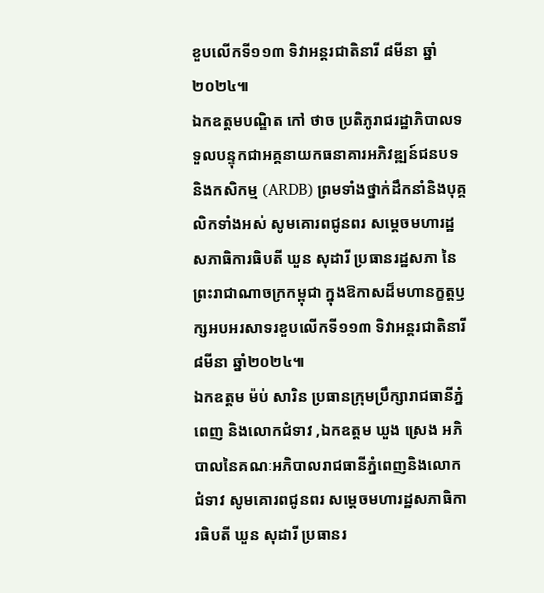ខួបលើកទី១១៣ ទិវាអន្តរជាតិនារី ៨មីនា ឆ្នាំ២០២៤៕
ឯកឧត្តមបណ្ឌិត កៅ ថាច ប្រតិភូរាជរដ្ឋាភិបាលទទួលបន្ទុកជាអគ្គនាយកធនាគារអភិវឌ្ឍន៍ជនបទ និងកសិកម្ម (ARDB) ព្រមទាំងថ្នាក់ដឹកនាំនិងបុគ្គលិកទាំងអស់ សូមគោរពជូនពរ សម្ដេចមហារដ្ឋសភាធិការធិបតី ឃួន សុដារី ប្រធានរដ្ឋសភា នៃព្រះរាជាណាចក្រកម្ពុជា ក្នុងឱកាសដ៏មហានក្ខត្តឫក្សអបអរសាទរខួបលើកទី១១៣ ទិវាអន្តរជាតិនារី ៨មីនា ឆ្នាំ២០២៤៕
ឯកឧត្តម ម៉ប់ សារិន ប្រធានក្រុមប្រឹក្សារាជធានីភ្នំពេញ និងលោកជំទាវ ,ឯកឧត្តម ឃួង ស្រេង អភិបាលនៃគណៈអភិបាលរាជធានីភ្នំពេញនិងលោកជំទាវ សូមគោរពជូនពរ សម្ដេចមហារដ្ឋសភាធិការធិបតី ឃួន សុដារី ប្រធានរ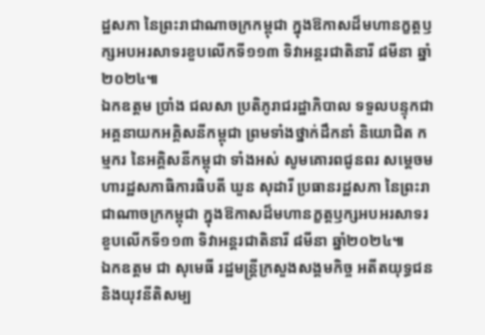ដ្ឋសភា នៃព្រះរាជាណាចក្រកម្ពុជា ក្នុងឱកាសដ៏មហានក្ខត្តឫក្សអបអរសាទរខួបលើកទី១១៣ ទិវាអន្តរជាតិនារី ៨មីនា ឆ្នាំ២០២៤៕
ឯកឧត្តម ប្រាំង ជលសា ប្រតិភូរាជរដ្ឋាភិបាល ទទួលបន្ទុកជាអគ្គនាយកអគ្គិសនីកម្ពុជា ព្រមទាំងថ្នាក់ដឹកនាំ និយោជិត កម្មករ នៃអគ្គិសនីកម្ពុជា ទាំងអស់ សូមគោរពជូនពរ សម្ដេចមហារដ្ឋសភាធិការធិបតី ឃួន សុដារី ប្រធានរដ្ឋសភា នៃព្រះរាជាណាចក្រកម្ពុជា ក្នុងឱកាសដ៏មហានក្ខត្តឫក្សអបអរសាទរខួបលើកទី១១៣ ទិវាអន្តរជាតិនារី ៨មីនា ឆ្នាំ២០២៤៕
ឯកឧត្តម ជា សុមេធី រដ្ឋមន្ត្រីក្រសួងសង្គមកិច្ច អតីតយុទ្ធជន និងយុវនីតិសម្ប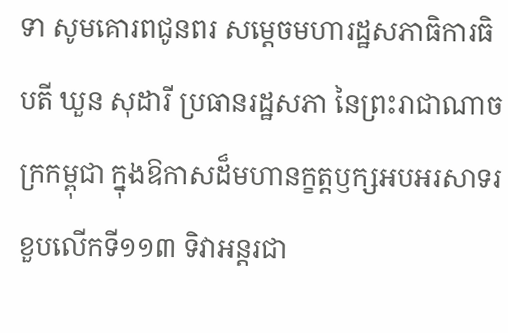ទា សូមគោរពជូនពរ សម្ដេចមហារដ្ឋសភាធិការធិបតី ឃួន សុដារី ប្រធានរដ្ឋសភា នៃព្រះរាជាណាចក្រកម្ពុជា ក្នុងឱកាសដ៏មហានក្ខត្តឫក្សអបអរសាទរខួបលើកទី១១៣ ទិវាអន្តរជា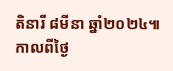តិនារី ៨មីនា ឆ្នាំ២០២៤៕
កាលពីថ្ងៃ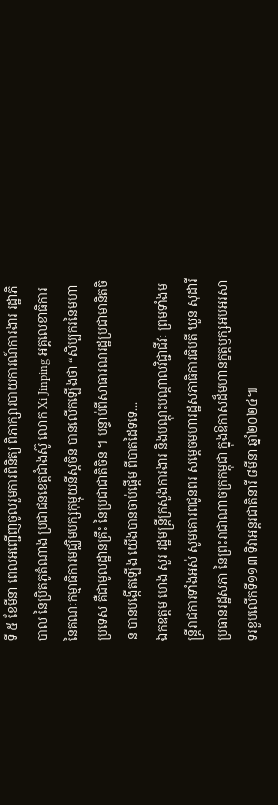ទី ៥ ខែមីនា ពេលអញ្ជើញចូលរួមការពិនិត្យ ពិភាក្សារបាយការណ៍ការងារ រដ្ឋាភិបាល នៃប្រិតភូតំណាង ប្រជាជនខេត្តជាំងស៊ូ លោក Xi Jinping អគ្គលេខាធិការ នៃគណៈកម្មាធិការមជ្ឈិមបក្សកុម្មុយនីស្តចិន បានលើកឡើងថា “សិប្បករនៃមហាប្រទេស គឺជាមូលដ្ឋានគ្រឹះ នៃប្រជាជាតិចិន ។ បន្ទាប់ពីសាធារណរដ្ឋប្រជាមានិតចិន បានបង្កើតឡើង យើងបានចាប់ផ្តើម ពីបាតដៃទទេ...
ឯកឧត្តម ហេង សួរ រដ្ឋមន្ត្រីក្រសួងការងារ និងបណ្ដុះបណ្តាលវិជ្ជាជីវៈ ព្រមទាំងមន្ត្រីរាជការទាំងអស់ សូមគោរពជូនពរ សម្ដេចមហារដ្ឋសភាធិការធិបតី ឃួន សុដារី ប្រធានរដ្ឋសភា នៃព្រះរាជាណាចក្រកម្ពុជា ក្នុងឱកាសដ៏មហានក្ខត្តឫក្សអបអរសាទរខួបលើកទី១១៣ ទិវាអន្តរជាតិនារី ៨មីនា ឆ្នាំ២០២៤៕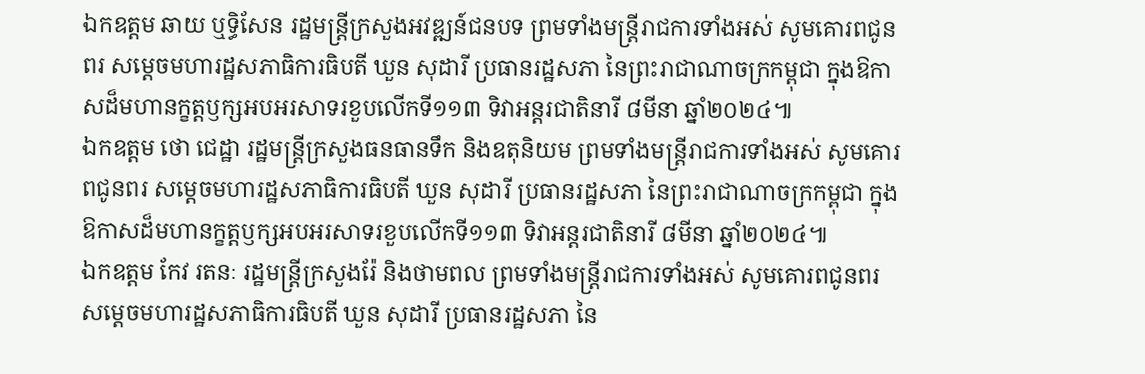ឯកឧត្តម ឆាយ ឬទ្ធិសែន រដ្ឋមន្ត្រីក្រសួងអវឌ្ឍន៍ជនបទ ព្រមទាំងមន្ត្រីរាជការទាំងអស់ សូមគោរពជូនពរ សម្ដេចមហារដ្ឋសភាធិការធិបតី ឃួន សុដារី ប្រធានរដ្ឋសភា នៃព្រះរាជាណាចក្រកម្ពុជា ក្នុងឱកាសដ៏មហានក្ខត្តឫក្សអបអរសាទរខួបលើកទី១១៣ ទិវាអន្តរជាតិនារី ៨មីនា ឆ្នាំ២០២៤៕
ឯកឧត្តម ថោ ជេដ្ឋា រដ្ឋមន្រ្តីក្រសួងធនធានទឹក និងឧតុនិយម ព្រមទាំងមន្ត្រីរាជការទាំងអស់ សូមគោរពជូនពរ សម្ដេចមហារដ្ឋសភាធិការធិបតី ឃួន សុដារី ប្រធានរដ្ឋសភា នៃព្រះរាជាណាចក្រកម្ពុជា ក្នុងឱកាសដ៏មហានក្ខត្តឫក្សអបអរសាទរខួបលើកទី១១៣ ទិវាអន្តរជាតិនារី ៨មីនា ឆ្នាំ២០២៤៕
ឯកឧត្តម កែវ រតនៈ រដ្ឋមន្រ្តីក្រសួងរ៉ែ និងថាមពល ព្រមទាំងមន្ត្រីរាជការទាំងអស់ សូមគោរពជូនពរ សម្ដេចមហារដ្ឋសភាធិការធិបតី ឃួន សុដារី ប្រធានរដ្ឋសភា នៃ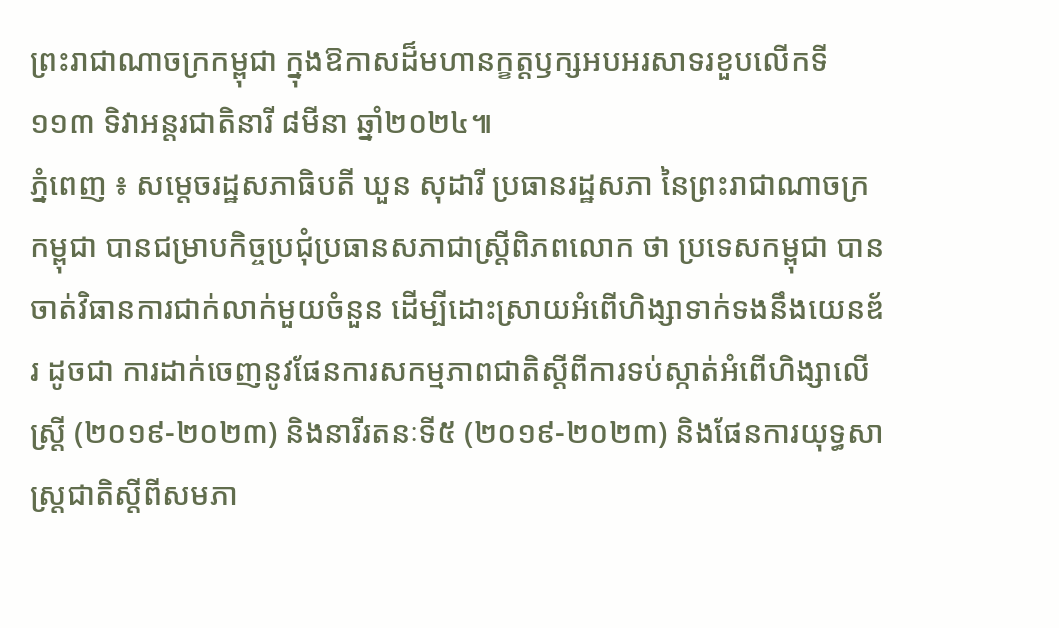ព្រះរាជាណាចក្រកម្ពុជា ក្នុងឱកាសដ៏មហានក្ខត្តឫក្សអបអរសាទរខួបលើកទី១១៣ ទិវាអន្តរជាតិនារី ៨មីនា ឆ្នាំ២០២៤៕
ភ្នំពេញ ៖ សម្តេចរដ្ឋសភាធិបតី ឃួន សុដារី ប្រធានរដ្ឋសភា នៃព្រះរាជាណាចក្រកម្ពុជា បានជម្រាបកិច្ចប្រជុំប្រធានសភាជាស្រ្តីពិភពលោក ថា ប្រទេសកម្ពុជា បានចាត់វិធានការជាក់លាក់មួយចំនួន ដើម្បីដោះស្រាយអំពើហិង្សាទាក់ទងនឹងយេនឌ័រ ដូចជា ការដាក់ចេញនូវផែនការសកម្មភាពជាតិស្ដីពីការទប់ស្កាត់អំពើហិង្សាលើស្ត្រី (២០១៩-២០២៣) និងនារីរតនៈទី៥ (២០១៩-២០២៣) និងផែនការយុទ្ធសាស្រ្តជាតិស្តីពីសមភា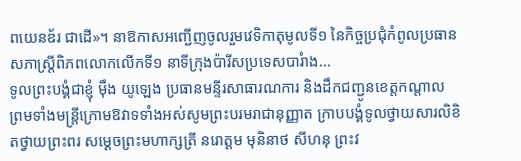ពយេនឌ័រ ជាដើ»។ នាឱកាសអញ្ជើញចូលរួមវេទិកាតុមូលទី១ នៃកិច្ចប្រជុំកំពូលប្រធានសភាស្រ្តីពិភពលោកលើកទី១ នាទីក្រុងប៉ារីសប្រទេសបារំាង...
ទូលព្រះបង្គំជាខ្ញុំ ម៉ឹង យូឡេង ប្រធានមន្ទីរសាធារណការ និងដឹកជញ្ជូនខេត្តកណ្តាល ព្រមទាំងមន្ត្រីក្រោមឱវាទទាំងអស់សូមព្រះបរមរាជានុញ្ញាត ក្រាបបង្គំទូលថ្វាយសារលិខិតថ្វាយព្រះពរ សម្ដេចព្រះមហាក្សត្រី នរោត្ដម មុនិនាថ សីហនុ ព្រះវ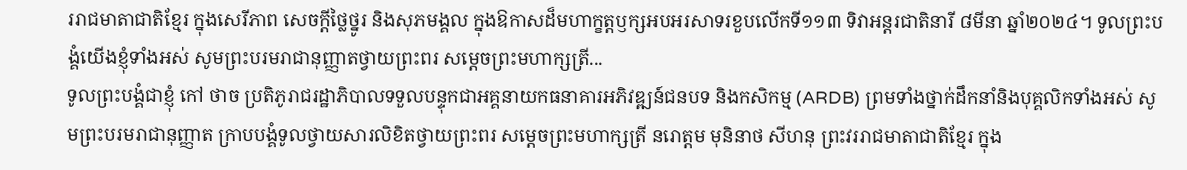ររាជមាតាជាតិខ្មែរ ក្នុងសេរីភាព សេចក្ដីថ្លៃថ្នូរ និងសុភមង្គល ក្នុងឱកាសដ៏មហាក្ខត្តឫក្សអបអរសាទរខួបលើកទី១១៣ ទិវាអន្តរជាតិនារី ៨មីនា ឆ្នាំ២០២៤។ ទូលព្រះបង្គំយើងខ្ញុំទាំងអស់ សូមព្រះបរមរាជានុញ្ញាតថ្វាយព្រះពរ សម្ដេចព្រះមហាក្សត្រី...
ទូលព្រះបង្គំជាខ្ញុំ កៅ ថាច ប្រតិភូរាជរដ្ឋាភិបាលទទួលបន្ទុកជាអគ្គនាយកធនាគារអភិវឌ្ឍន៍ជនបទ និងកសិកម្ម (ARDB) ព្រមទាំងថ្នាក់ដឹកនាំនិងបុគ្គលិកទាំងអស់ សូមព្រះបរមរាជានុញ្ញាត ក្រាបបង្គំទូលថ្វាយសារលិខិតថ្វាយព្រះពរ សម្ដេចព្រះមហាក្សត្រី នរោត្ដម មុនិនាថ សីហនុ ព្រះវររាជមាតាជាតិខ្មែរ ក្នុង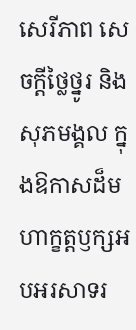សេរីភាព សេចក្ដីថ្លៃថ្នូរ និងសុភមង្គល ក្នុងឱកាសដ៏មហាក្ខត្តឫក្សអបអរសាទរ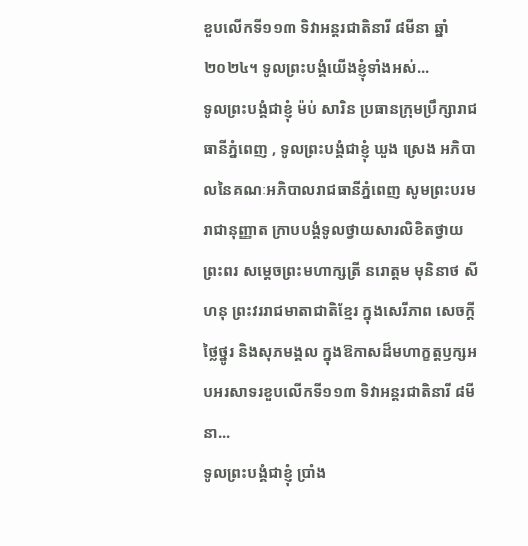ខួបលើកទី១១៣ ទិវាអន្តរជាតិនារី ៨មីនា ឆ្នាំ២០២៤។ ទូលព្រះបង្គំយើងខ្ញុំទាំងអស់...
ទូលព្រះបង្គំជាខ្ញុំ ម៉ប់ សារិន ប្រធានក្រុមប្រឹក្សារាជធានីភ្នំពេញ , ទូលព្រះបង្គំជាខ្ញុំ ឃួង ស្រេង អភិបាលនៃគណៈអភិបាលរាជធានីភ្នំពេញ សូមព្រះបរមរាជានុញ្ញាត ក្រាបបង្គំទូលថ្វាយសារលិខិតថ្វាយព្រះពរ សម្ដេចព្រះមហាក្សត្រី នរោត្ដម មុនិនាថ សីហនុ ព្រះវររាជមាតាជាតិខ្មែរ ក្នុងសេរីភាព សេចក្ដីថ្លៃថ្នូរ និងសុភមង្គល ក្នុងឱកាសដ៏មហាក្ខត្តឫក្សអបអរសាទរខួបលើកទី១១៣ ទិវាអន្តរជាតិនារី ៨មីនា...
ទូលព្រះបង្គំជាខ្ញុំ ប្រាំង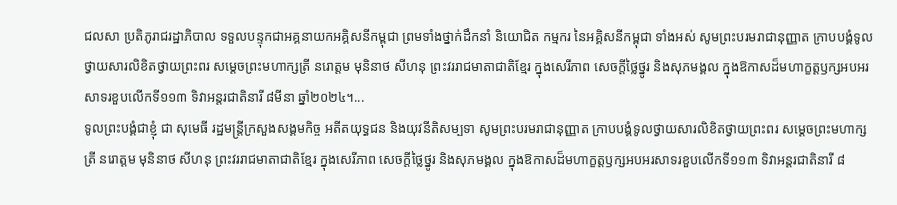ជលសា ប្រតិភូរាជរដ្ឋាភិបាល ទទួលបន្ទុកជាអគ្គនាយកអគ្គិសនីកម្ពុជា ព្រមទាំងថ្នាក់ដឹកនាំ និយោជិត កម្មករ នៃអគ្គិសនីកម្ពុជា ទាំងអស់ សូមព្រះបរមរាជានុញ្ញាត ក្រាបបង្គំទូលថ្វាយសារលិខិតថ្វាយព្រះពរ សម្ដេចព្រះមហាក្សត្រី នរោត្ដម មុនិនាថ សីហនុ ព្រះវររាជមាតាជាតិខ្មែរ ក្នុងសេរីភាព សេចក្ដីថ្លៃថ្នូរ និងសុភមង្គល ក្នុងឱកាសដ៏មហាក្ខត្តឫក្សអបអរសាទរខួបលើកទី១១៣ ទិវាអន្តរជាតិនារី ៨មីនា ឆ្នាំ២០២៤។...
ទូលព្រះបង្គំជាខ្ញុំ ជា សុមេធី រដ្ឋមន្ត្រីក្រសួងសង្គមកិច្ច អតីតយុទ្ធជន និងយុវនីតិសម្បទា សូមព្រះបរមរាជានុញ្ញាត ក្រាបបង្គំទូលថ្វាយសារលិខិតថ្វាយព្រះពរ សម្ដេចព្រះមហាក្សត្រី នរោត្ដម មុនិនាថ សីហនុ ព្រះវររាជមាតាជាតិខ្មែរ ក្នុងសេរីភាព សេចក្ដីថ្លៃថ្នូរ និងសុភមង្គល ក្នុងឱកាសដ៏មហាក្ខត្តឫក្សអបអរសាទរខួបលើកទី១១៣ ទិវាអន្តរជាតិនារី ៨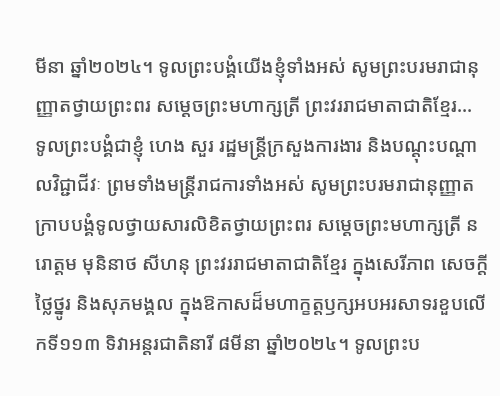មីនា ឆ្នាំ២០២៤។ ទូលព្រះបង្គំយើងខ្ញុំទាំងអស់ សូមព្រះបរមរាជានុញ្ញាតថ្វាយព្រះពរ សម្ដេចព្រះមហាក្សត្រី ព្រះវររាជមាតាជាតិខ្មែរ...
ទូលព្រះបង្គំជាខ្ញុំ ហេង សួរ រដ្ឋមន្ត្រីក្រសួងការងារ និងបណ្ដុះបណ្តាលវិជ្ជាជីវៈ ព្រមទាំងមន្ត្រីរាជការទាំងអស់ សូមព្រះបរមរាជានុញ្ញាត ក្រាបបង្គំទូលថ្វាយសារលិខិតថ្វាយព្រះពរ សម្ដេចព្រះមហាក្សត្រី នរោត្ដម មុនិនាថ សីហនុ ព្រះវររាជមាតាជាតិខ្មែរ ក្នុងសេរីភាព សេចក្ដីថ្លៃថ្នូរ និងសុភមង្គល ក្នុងឱកាសដ៏មហាក្ខត្តឫក្សអបអរសាទរខួបលើកទី១១៣ ទិវាអន្តរជាតិនារី ៨មីនា ឆ្នាំ២០២៤។ ទូលព្រះប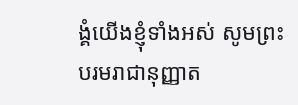ង្គំយើងខ្ញុំទាំងអស់ សូមព្រះបរមរាជានុញ្ញាត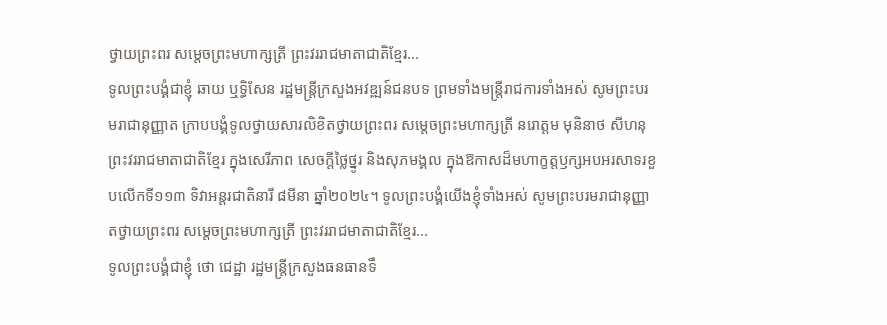ថ្វាយព្រះពរ សម្ដេចព្រះមហាក្សត្រី ព្រះវររាជមាតាជាតិខ្មែរ...
ទូលព្រះបង្គំជាខ្ញុំ ឆាយ ឬទ្ធិសែន រដ្ឋមន្ត្រីក្រសួងអវឌ្ឍន៍ជនបទ ព្រមទាំងមន្ត្រីរាជការទាំងអស់ សូមព្រះបរមរាជានុញ្ញាត ក្រាបបង្គំទូលថ្វាយសារលិខិតថ្វាយព្រះពរ សម្ដេចព្រះមហាក្សត្រី នរោត្ដម មុនិនាថ សីហនុ ព្រះវររាជមាតាជាតិខ្មែរ ក្នុងសេរីភាព សេចក្ដីថ្លៃថ្នូរ និងសុភមង្គល ក្នុងឱកាសដ៏មហាក្ខត្តឫក្សអបអរសាទរខួបលើកទី១១៣ ទិវាអន្តរជាតិនារី ៨មីនា ឆ្នាំ២០២៤។ ទូលព្រះបង្គំយើងខ្ញុំទាំងអស់ សូមព្រះបរមរាជានុញ្ញាតថ្វាយព្រះពរ សម្ដេចព្រះមហាក្សត្រី ព្រះវររាជមាតាជាតិខ្មែរ...
ទូលព្រះបង្គំជាខ្ញុំ ថោ ជេដ្ឋា រដ្ឋមន្រ្តីក្រសួងធនធានទឹ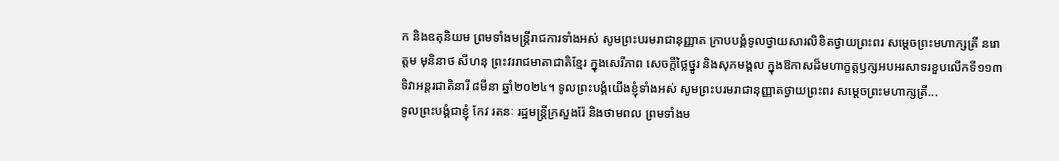ក និងឧតុនិយម ព្រមទាំងមន្ត្រីរាជការទាំងអស់ សូមព្រះបរមរាជានុញ្ញាត ក្រាបបង្គំទូលថ្វាយសារលិខិតថ្វាយព្រះពរ សម្ដេចព្រះមហាក្សត្រី នរោត្ដម មុនិនាថ សីហនុ ព្រះវររាជមាតាជាតិខ្មែរ ក្នុងសេរីភាព សេចក្ដីថ្លៃថ្នូរ និងសុភមង្គល ក្នុងឱកាសដ៏មហាក្ខត្តឫក្សអបអរសាទរខួបលើកទី១១៣ ទិវាអន្តរជាតិនារី ៨មីនា ឆ្នាំ២០២៤។ ទូលព្រះបង្គំយើងខ្ញុំទាំងអស់ សូមព្រះបរមរាជានុញ្ញាតថ្វាយព្រះពរ សម្ដេចព្រះមហាក្សត្រី...
ទូលព្រះបង្គំជាខ្ញុំ កែវ រតនៈ រដ្ឋមន្រ្តីក្រសួងរ៉ែ និងថាមពល ព្រមទាំងម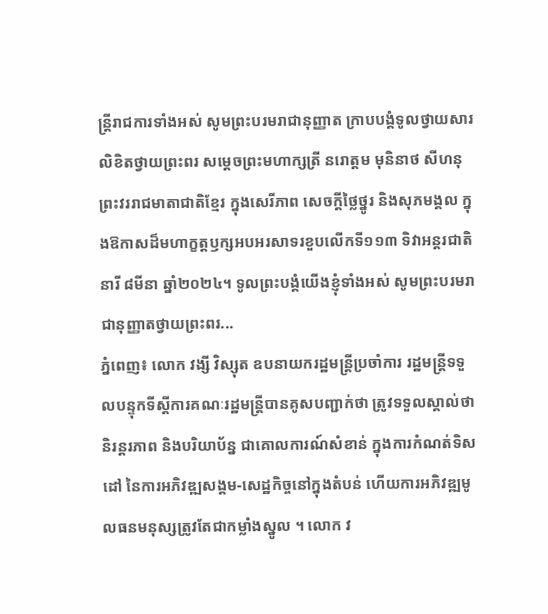ន្ត្រីរាជការទាំងអស់ សូមព្រះបរមរាជានុញ្ញាត ក្រាបបង្គំទូលថ្វាយសារលិខិតថ្វាយព្រះពរ សម្ដេចព្រះមហាក្សត្រី នរោត្ដម មុនិនាថ សីហនុ ព្រះវររាជមាតាជាតិខ្មែរ ក្នុងសេរីភាព សេចក្ដីថ្លៃថ្នូរ និងសុភមង្គល ក្នុងឱកាសដ៏មហាក្ខត្តឫក្សអបអរសាទរខួបលើកទី១១៣ ទិវាអន្តរជាតិនារី ៨មីនា ឆ្នាំ២០២៤។ ទូលព្រះបង្គំយើងខ្ញុំទាំងអស់ សូមព្រះបរមរាជានុញ្ញាតថ្វាយព្រះពរ...
ភ្នំពេញ៖ លោក វង្សី វិស្សុត ឧបនាយករដ្ឋមន្ត្រីប្រចាំការ រដ្ឋមន្ត្រីទទួលបន្ទុកទីស្តីការគណៈរដ្ឋមន្ត្រីបានគូសបញ្ជាក់ថា ត្រូវទទួលស្គាល់ថា និរន្តរភាព និងបរិយាប័ន្ន ជាគោលការណ៍សំខាន់ ក្នុងការកំណត់ទិសដៅ នៃការអភិវឌ្ឍសង្គម-សេដ្ឋកិច្ចនៅក្នុងតំបន់ ហើយការអភិវឌ្ឍមូលធនមនុស្សត្រូវតែជាកម្លាំងស្នូល ។ លោក វ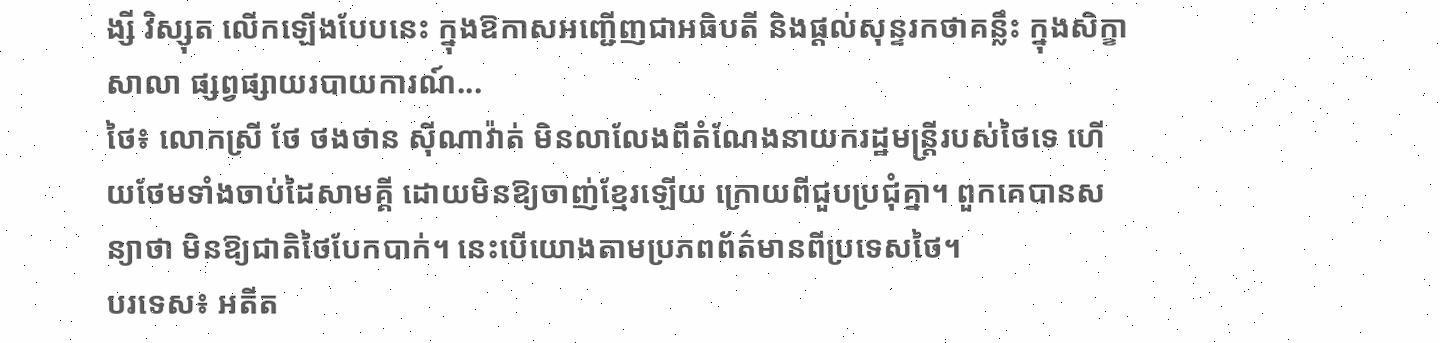ង្សី វិស្សុត លើកឡើងបែបនេះ ក្នុងឱកាសអញ្ជើញជាអធិបតី និងផ្តល់សុន្ទរកថាគន្លឹះ ក្នុងសិក្ខាសាលា ផ្សព្វផ្សាយរបាយការណ៍...
ថៃ៖ លោកស្រី ថែ ថងថាន ស៊ីណាវ៉ាត់ មិនលាលែងពីតំណែងនាយករដ្ឋមន្រ្តីរបស់ថៃទេ ហើយថែមទាំងចាប់ដៃសាមគ្គី ដោយមិនឱ្យចាញ់ខ្មែរឡើយ ក្រោយពីជួបប្រជុំគ្នា។ ពួកគេបានសន្យាថា មិនឱ្យជាតិថៃបែកបាក់។ នេះបើយោងតាមប្រភពព័ត៌មានពីប្រទេសថៃ។
បរទេស៖ អតីត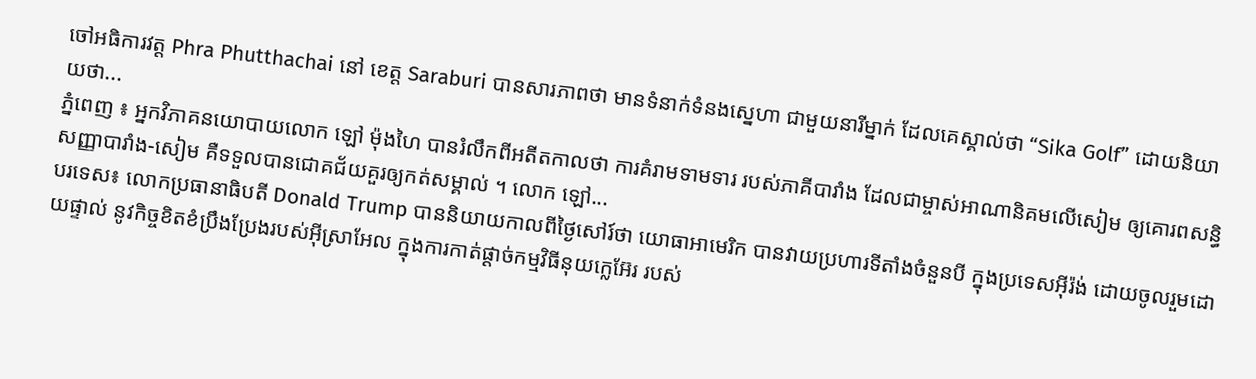ចៅអធិការវត្ត Phra Phutthachai នៅ ខេត្ត Saraburi បានសារភាពថា មានទំនាក់ទំនងស្នេហា ជាមួយនារីម្នាក់ ដែលគេស្គាល់ថា “Sika Golf” ដោយនិយាយថា...
ភ្នំពេញ ៖ អ្នកវិភាគនយោបាយលោក ឡៅ ម៉ុងហៃ បានរំលឹកពីអតីតកាលថា ការគំរាមទាមទារ របស់ភាគីបារាំង ដែលជាម្ចាស់អាណានិគមលើសៀម ឲ្យគោរពសន្ធិសញ្ញាបារាំង-សៀម គឺទទួលបានជោគជ័យគួរឲ្យកត់សម្គាល់ ។ លោក ឡៅ...
បរទេស៖ លោកប្រធានាធិបតី Donald Trump បាននិយាយកាលពីថ្ងៃសៅរ៍ថា យោធាអាមេរិក បានវាយប្រហារទីតាំងចំនួនបី ក្នុងប្រទេសអ៊ីរ៉ង់ ដោយចូលរួមដោយផ្ទាល់ នូវកិច្ចខិតខំប្រឹងប្រែងរបស់អ៊ីស្រាអែល ក្នុងការកាត់ផ្តាច់កម្មវិធីនុយក្លេអ៊ែរ របស់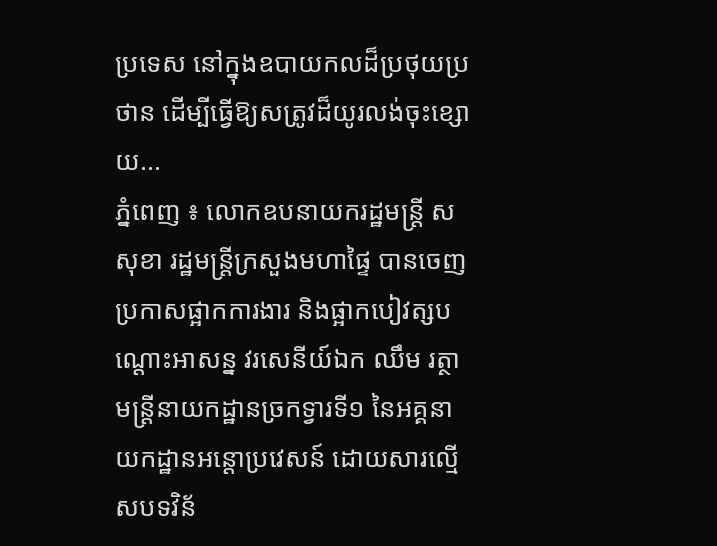ប្រទេស នៅក្នុងឧបាយកលដ៏ប្រថុយប្រថាន ដើម្បីធ្វើឱ្យសត្រូវដ៏យូរលង់ចុះខ្សោយ...
ភ្នំពេញ ៖ លោកឧបនាយករដ្ឋមន្ដ្រី ស សុខា រដ្ឋមន្ដ្រីក្រសួងមហាផ្ទៃ បានចេញប្រកាសផ្អាកការងារ និងផ្អាកបៀវត្សបណ្ដោះអាសន្ន វរសេនីយ៍ឯក ឈឹម រត្ថា មន្ដ្រីនាយកដ្ឋានច្រកទ្វារទី១ នៃអគ្គនាយកដ្ឋានអន្ដោប្រវេសន៍ ដោយសារល្មើសបទវិន័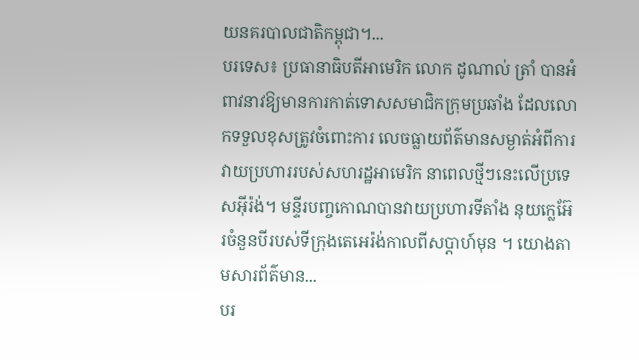យនគរបាលជាតិកម្ពុជា។...
បរទេស៖ ប្រធានាធិបតីអាមេរិក លោក ដូណាល់ ត្រាំ បានអំពាវនាវឱ្យមានការកាត់ទោសសមាជិកក្រុមប្រឆាំង ដែលលោកទទួលខុសត្រូវចំពោះការ លេចធ្លាយព័ត៌មានសម្ងាត់អំពីការ វាយប្រហាររបស់សហរដ្ឋអាមេរិក នាពេលថ្មីៗនេះលើប្រទេសអ៊ីរ៉ង់។ មន្ទីរបញ្ចកោណបានវាយប្រហារទីតាំង នុយក្លេអ៊ែរចំនួនបីរបស់ទីក្រុងតេអេរ៉ង់កាលពីសប្តាហ៍មុន ។ យោងតាមសារព័ត៌មាន...
បរ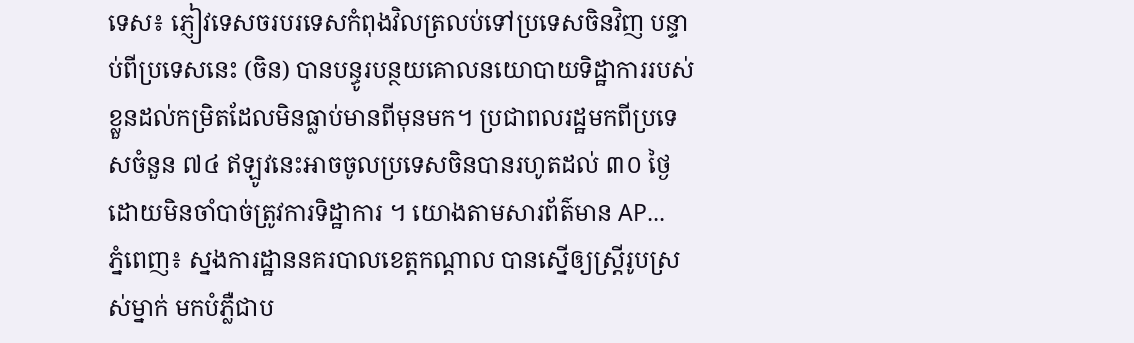ទេស៖ ភ្ញៀវទេសចរបរទេសកំពុងវិលត្រលប់ទៅប្រទេសចិនវិញ បន្ទាប់ពីប្រទេសនេះ (ចិន) បានបន្ធូរបន្ថយគោលនយោបាយទិដ្ឋាការរបស់ខ្លួនដល់កម្រិតដែលមិនធ្លាប់មានពីមុនមក។ ប្រជាពលរដ្ឋមកពីប្រទេសចំនួន ៧៤ ឥឡូវនេះអាចចូលប្រទេសចិនបានរហូតដល់ ៣០ ថ្ងៃ ដោយមិនចាំបាច់ត្រូវការទិដ្ឋាការ ។ យោងតាមសារព័ត៌មាន AP...
ភ្នំពេញ៖ ស្នងការដ្ឋាននគរបាលខេត្តកណ្តាល បានស្នើឲ្យស្រ្តីរូបស្រស់ម្នាក់ មកបំភ្លឺជាប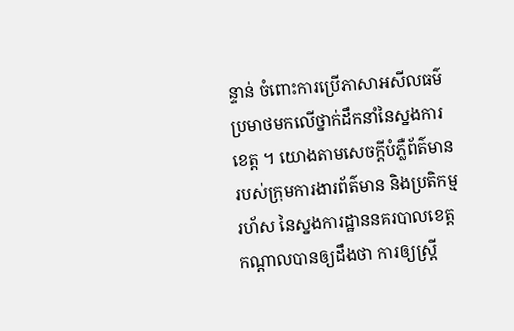ន្ទាន់ ចំពោះការប្រើភាសាអសីលធម៌ ប្រមាថមកលើថ្នាក់ដឹកនាំនៃស្នងការខេត្ត ។ យោងតាមសេចក្តីបំភ្លឺព័ត៌មានរបស់ក្រុមការងារព័ត៌មាន និងប្រតិកម្មរហ័ស នៃស្នងការដ្ឋាននគរបាលខេត្តកណ្តាលបានឲ្យដឹងថា ការឲ្យស្រ្តី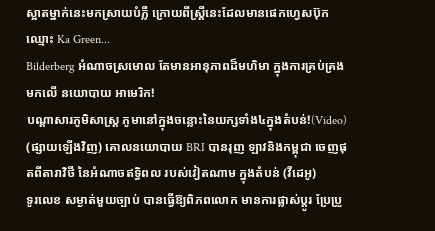ស្អាតម្នាក់នេះមកស្រាយបំភ្លឺ ក្រោយពីស្រ្តីនេះដែលមានផេកហ្វេសប៊ុកឈ្មោះ Ka Green...
Bilderberg អំណាចស្រមោល តែមានអានុភាពដ៏មហិមា ក្នុងការគ្រប់គ្រងមកលើ នយោបាយ អាមេរិក!
បណ្ដាសារភូមិសាស្រ្ត ភូមានៅក្នុងចន្លោះនៃយក្សទាំង៤ក្នុងតំបន់!(Video)
(ផ្សាយឡើងវិញ) គោលនយោបាយ BRI បានរុញ ឡាវនិងកម្ពុជា ចេញផុតពីតារាវិថី នៃអំណាចឥទ្ធិពល របស់វៀតណាម ក្នុងតំបន់ (វីដេអូ)
ទូរលេខ សម្ងាត់មួយច្បាប់ បានធ្វើឱ្យពិភពលោក មានការផ្លាស់ប្ដូរ ប្រែប្រួ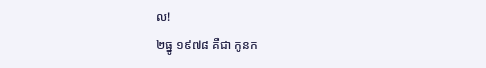ល!
២ធ្នូ ១៩៧៨ គឺជា កូនក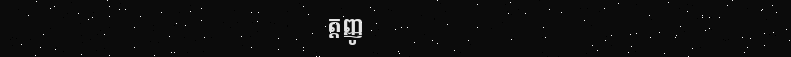ត្តញ្ញូ